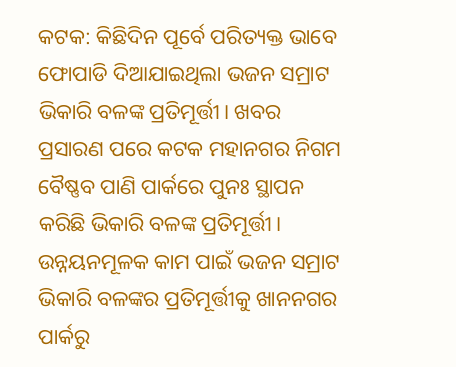କଟକ: କିଛିଦିନ ପୂର୍ବେ ପରିତ୍ୟକ୍ତ ଭାବେ ଫୋପାଡି ଦିଆଯାଇଥିଲା ଭଜନ ସମ୍ରାଟ ଭିକାରି ବଳଙ୍କ ପ୍ରତିମୂର୍ତ୍ତୀ। ଖବର ପ୍ରସାରଣ ପରେ କଟକ ମହାନଗର ନିଗମ ବୈଷ୍ଣବ ପାଣି ପାର୍କରେ ପୁନଃ ସ୍ଥାପନ କରିଛି ଭିକାରି ବଳଙ୍କ ପ୍ରତିମୂର୍ତ୍ତୀ। ଉନ୍ନୟନମୂଳକ କାମ ପାଇଁ ଭଜନ ସମ୍ରାଟ ଭିକାରି ବଳଙ୍କର ପ୍ରତିମୂର୍ତ୍ତୀକୁ ଖାନନଗର ପାର୍କରୁ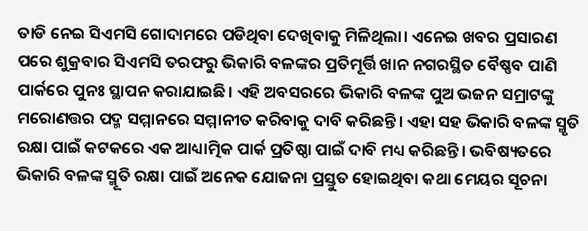ତାଡି ନେଇ ସିଏମସି ଗୋଦାମରେ ପଡିଥିବା ଦେଖିବାକୁ ମିଳିଥିଲା। ଏନେଇ ଖବର ପ୍ରସାରଣ ପରେ ଶୁକ୍ରବାର ସିଏମସି ତରଫରୁ ଭିକାରି ବଳଙ୍କର ପ୍ରତିମୂର୍ତ୍ତି ଖାନ ନଗରସ୍ଥିତ ବୈଷ୍ଣବ ପାଣି ପାର୍କରେ ପୁନଃ ସ୍ଥାପନ କରାଯାଇଛି। ଏହି ଅବସରରେ ଭିକାରି ବଳଙ୍କ ପୁଅ ଭଜନ ସମ୍ରାଟଙ୍କୁ ମରୋଣତ୍ତର ପଦ୍ମ ସମ୍ମାନରେ ସମ୍ମାନୀତ କରିବାକୁ ଦାବି କରିଛନ୍ତି। ଏହା ସହ ଭିକାରି ବଳଙ୍କ ସ୍ମୃତି ରକ୍ଷା ପାଇଁ କଟକରେ ଏକ ଆଧ୍ୟାତ୍ମିକ ପାର୍କ ପ୍ରତିଷ୍ଠା ପାଇଁ ଦାବି ମଧ୍ୟ କରିଛନ୍ତି। ଭବିଷ୍ୟତରେ ଭିକାରି ବଳଙ୍କ ସ୍ମୂତି ରକ୍ଷା ପାଇଁ ଅନେକ ଯୋଜନା ପ୍ରସ୍ତୁତ ହୋଇଥିବା କଥା ମେୟର ସୂଚନା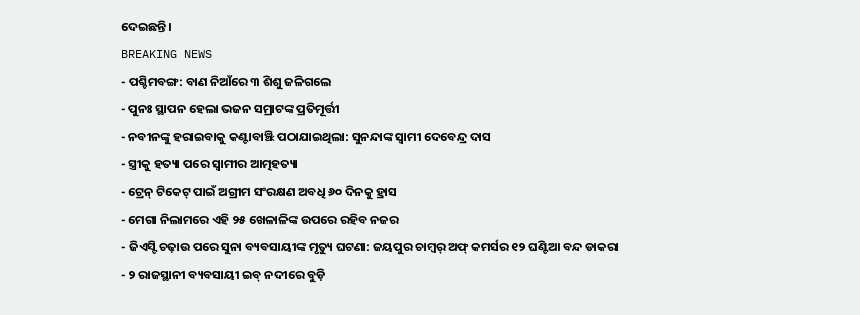ଦେଇଛନ୍ତି।
BREAKING NEWS
- ପଶ୍ଚିମବଙ୍ଗ: ବାଣ ନିଆଁରେ ୩ ଶିଶୁ ଜଳିଗଲେ
- ପୁନଃ ସ୍ଥାପନ ହେଲା ଭଜନ ସମ୍ରାଟଙ୍କ ପ୍ରତିମୂର୍ତ୍ତୀ
- ନବୀନଙ୍କୁ ହରାଇବାକୁ କଣ୍ଟାବାଞ୍ଝି ପଠାଯାଇଥିଲା: ସୁନନ୍ଦାଙ୍କ ସ୍ବାମୀ ଦେବେନ୍ଦ୍ର ଦାସ
- ସ୍ତ୍ରୀକୁ ହତ୍ୟା ପରେ ସ୍ଵାମୀର ଆତ୍ମହତ୍ୟା
- ଟ୍ରେନ୍ ଟିକେଟ୍ ପାଇଁ ଅଗ୍ରୀମ ସଂରକ୍ଷଣ ଅବଧି ୬୦ ଦିନକୁ ହ୍ରାସ
- ମେଗା ନିଲାମରେ ଏହି ୨୫ ଖେଳାଳିଙ୍କ ଉପରେ ରହିବ ନଜର
- ଜିଏସ୍ଟି ଚଢ଼ାଉ ପରେ ସୁନା ବ୍ୟବସାୟୀଙ୍କ ମୃତ୍ୟୁ ଘଟଣା: ଜୟପୁର ଚାମ୍ବର୍ ଅଫ୍ କମର୍ସର ୧୨ ଘଣ୍ଟିଆ ବନ୍ଦ ଡାକରା
- ୨ ରାଜସ୍ଥାନୀ ବ୍ୟବସାୟୀ ଇବ୍ ନଦୀରେ ବୁଡ଼ି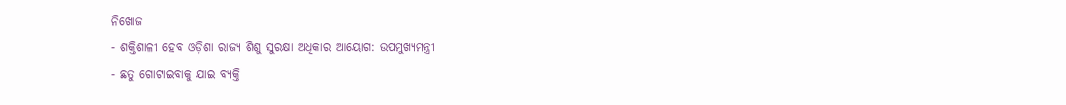ନିଖୋଜ
- ଶକ୍ତିଶାଳୀ ହେବ ଓଡ଼ିଶା ରାଜ୍ୟ ଶିଶୁ ସୁରକ୍ଷା ଅଧିକାର ଆୟୋଗ: ଉପମୁଖ୍ୟମନ୍ତ୍ରୀ
- ଛତୁ ଗୋଟାଇବାକୁ ଯାଇ ବ୍ୟକ୍ତି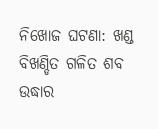ନିଖୋଜ ଘଟଣା: ଖଣ୍ଡ ବିଖଣ୍ଡିତ ଗଳିତ ଶବ ଉଦ୍ଧାର